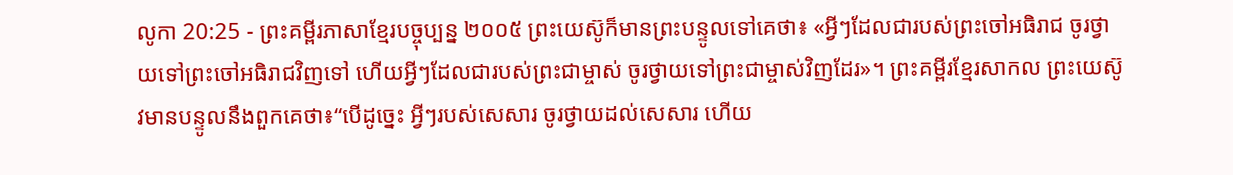លូកា 20:25 - ព្រះគម្ពីរភាសាខ្មែរបច្ចុប្បន្ន ២០០៥ ព្រះយេស៊ូក៏មានព្រះបន្ទូលទៅគេថា៖ «អ្វីៗដែលជារបស់ព្រះចៅអធិរាជ ចូរថ្វាយទៅព្រះចៅអធិរាជវិញទៅ ហើយអ្វីៗដែលជារបស់ព្រះជាម្ចាស់ ចូរថ្វាយទៅព្រះជាម្ចាស់វិញដែរ»។ ព្រះគម្ពីរខ្មែរសាកល ព្រះយេស៊ូវមានបន្ទូលនឹងពួកគេថា៖“បើដូច្នេះ អ្វីៗរបស់សេសារ ចូរថ្វាយដល់សេសារ ហើយ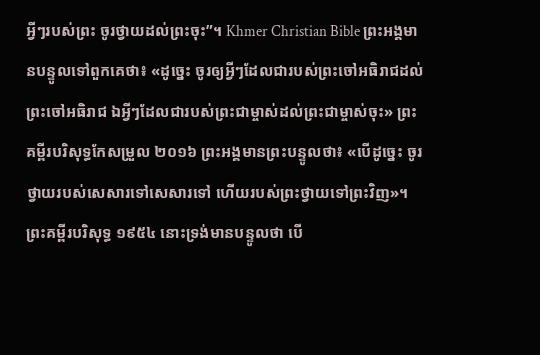អ្វីៗរបស់ព្រះ ចូរថ្វាយដល់ព្រះចុះ”។ Khmer Christian Bible ព្រះអង្គមានបន្ទូលទៅពួកគេថា៖ «ដូច្នេះ ចូរឲ្យអ្វីៗដែលជារបស់ព្រះចៅអធិរាជដល់ព្រះចៅអធិរាជ ឯអ្វីៗដែលជារបស់ព្រះជាម្ចាស់ដល់ព្រះជាម្ចាស់ចុះ» ព្រះគម្ពីរបរិសុទ្ធកែសម្រួល ២០១៦ ព្រះអង្គមានព្រះបន្ទូលថា៖ «បើដូច្នេះ ចូរថ្វាយរបស់សេសារទៅសេសារទៅ ហើយរបស់ព្រះថ្វាយទៅព្រះវិញ»។ ព្រះគម្ពីរបរិសុទ្ធ ១៩៥៤ នោះទ្រង់មានបន្ទូលថា បើ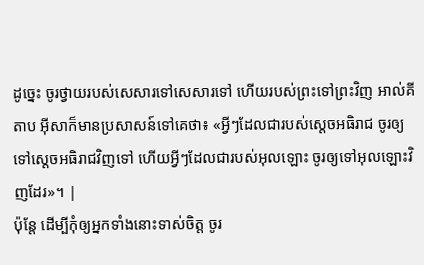ដូច្នេះ ចូរថ្វាយរបស់សេសារទៅសេសារទៅ ហើយរបស់ព្រះទៅព្រះវិញ អាល់គីតាប អ៊ីសាក៏មានប្រសាសន៍ទៅគេថា៖ «អ្វីៗដែលជារបស់ស្តេចអធិរាជ ចូរឲ្យទៅស្តេចអធិរាជវិញទៅ ហើយអ្វីៗដែលជារបស់អុលឡោះ ចូរឲ្យទៅអុលឡោះវិញដែរ»។ |
ប៉ុន្តែ ដើម្បីកុំឲ្យអ្នកទាំងនោះទាស់ចិត្ត ចូរ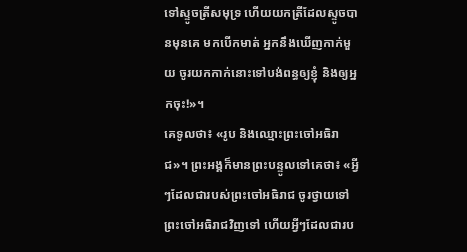ទៅស្ទូចត្រីសមុទ្រ ហើយយកត្រីដែលស្ទូចបានមុនគេ មកបើកមាត់ អ្នកនឹងឃើញកាក់មួយ ចូរយកកាក់នោះទៅបង់ពន្ធឲ្យខ្ញុំ និងឲ្យអ្នកចុះ!»។
គេទូលថា៖ «រូប និងឈ្មោះព្រះចៅអធិរាជ»។ ព្រះអង្គក៏មានព្រះបន្ទូលទៅគេថា៖ «អ្វីៗដែលជារបស់ព្រះចៅអធិរាជ ចូរថ្វាយទៅព្រះចៅអធិរាជវិញទៅ ហើយអ្វីៗដែលជារប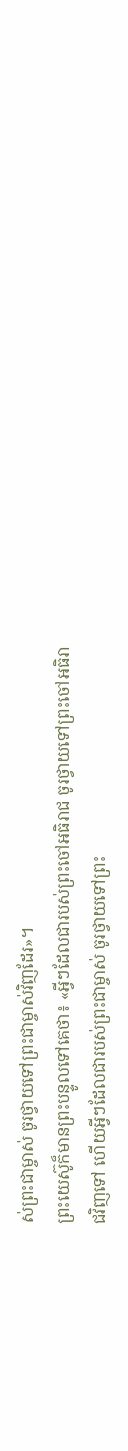ស់ព្រះជាម្ចាស់ ចូរថ្វាយទៅព្រះជាម្ចាស់វិញដែរ»។
ព្រះយេស៊ូក៏មានព្រះបន្ទូលទៅគេថា៖ «អ្វីៗដែលជារបស់ព្រះចៅអធិរាជ ចូរថ្វាយទៅព្រះចៅអធិរាជវិញទៅ ហើយអ្វីៗដែលជារបស់ព្រះជាម្ចាស់ ចូរថ្វាយទៅព្រះ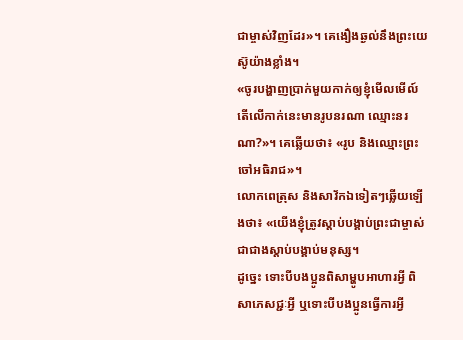ជាម្ចាស់វិញដែរ»។ គេងឿងឆ្ងល់នឹងព្រះយេស៊ូយ៉ាងខ្លាំង។
«ចូរបង្ហាញប្រាក់មួយកាក់ឲ្យខ្ញុំមើលមើល៍ តើលើកាក់នេះមានរូបនរណា ឈ្មោះនរណា?»។ គេឆ្លើយថា៖ «រូប និងឈ្មោះព្រះចៅអធិរាជ»។
លោកពេត្រុស និងសាវ័កឯទៀតៗឆ្លើយឡើងថា៖ «យើងខ្ញុំត្រូវស្ដាប់បង្គាប់ព្រះជាម្ចាស់ជាជាងស្ដាប់បង្គាប់មនុស្ស។
ដូច្នេះ ទោះបីបងប្អូនពិសាម្ហូបអាហារអ្វី ពិសាភេសជ្ជៈអ្វី ឬទោះបីបងប្អូនធ្វើការអ្វី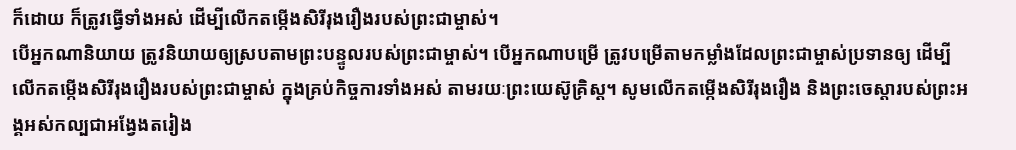ក៏ដោយ ក៏ត្រូវធ្វើទាំងអស់ ដើម្បីលើកតម្កើងសិរីរុងរឿងរបស់ព្រះជាម្ចាស់។
បើអ្នកណានិយាយ ត្រូវនិយាយឲ្យស្របតាមព្រះបន្ទូលរបស់ព្រះជាម្ចាស់។ បើអ្នកណាបម្រើ ត្រូវបម្រើតាមកម្លាំងដែលព្រះជាម្ចាស់ប្រទានឲ្យ ដើម្បីលើកតម្កើងសិរីរុងរឿងរបស់ព្រះជាម្ចាស់ ក្នុងគ្រប់កិច្ចការទាំងអស់ តាមរយៈព្រះយេស៊ូគ្រិស្ត។ សូមលើកតម្កើងសិរីរុងរឿង និងព្រះចេស្ដារបស់ព្រះអង្គអស់កល្បជាអង្វែងតរៀង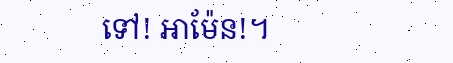ទៅ! អាម៉ែន!។